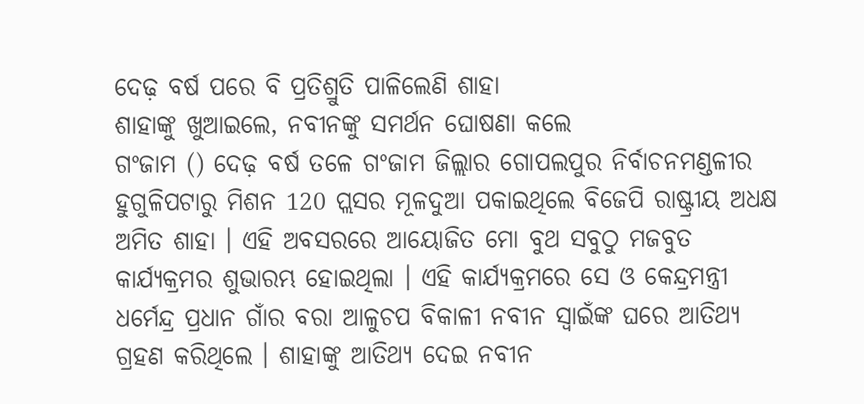ଦେଢ଼ ବର୍ଷ ପରେ ବି ପ୍ରତିଶ୍ରୁତି ପାଳିଲେଣି ଶାହା
ଶାହାଙ୍କୁ ଖୁଆଇଲେ, ନବୀନଙ୍କୁ ସମର୍ଥନ ଘୋଷଣା କଲେ
ଗଂଜାମ () ଦେଢ଼ ବର୍ଷ ତଳେ ଗଂଜାମ ଜିଲ୍ଲାର ଗୋପଲପୁର ନିର୍ବାଚନମଣ୍ଡଳୀର ହୁଗୁଳିପଟାରୁ ମିଶନ 120 ପ୍ଲସର ମୂଳଦୁଆ ପକାଇଥିଲେ ବିଜେପି ରାଷ୍ଟ୍ରୀୟ ଅଧକ୍ଷ ଅମିତ ଶାହା । ଏହି ଅବସରରେ ଆୟୋଜିତ ମୋ ବୁଥ ସବୁଠୁ ମଜବୁତ କାର୍ଯ୍ୟକ୍ରମର ଶୁଭାରମ୍ଭ ହୋଇଥିଲା । ଏହି କାର୍ଯ୍ୟକ୍ରମରେ ସେ ଓ କେନ୍ଦ୍ରମନ୍ତ୍ରୀ ଧର୍ମେନ୍ଦ୍ର ପ୍ରଧାନ ଗାଁର ବରା ଆଳୁଚପ ବିକାଳୀ ନବୀନ ସ୍ବାଇଁଙ୍କ ଘରେ ଆତିଥ୍ୟ ଗ୍ରହଣ କରିଥିଲେ । ଶାହାଙ୍କୁ ଆତିଥ୍ୟ ଦେଇ ନବୀନ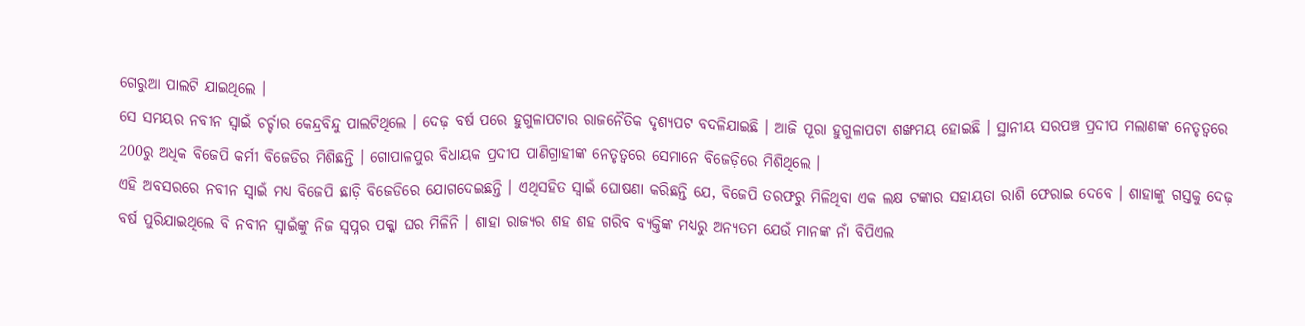ଗେରୁଆ ପାଲଟି ଯାଇଥିଲେ ।
ସେ ସମୟର ନବୀନ ସ୍ୱାଇଁ ଚର୍ଚ୍ଚାର କେନ୍ଦ୍ରବିନ୍ଦୁ ପାଲଟିଥିଲେ । ଦେଢ଼ ବର୍ଷ ପରେ ହୁଗୁଳାପଟାର ରାଜନୈତିକ ଦୃଶ୍ୟପଟ ବଦଳିଯାଇଛି । ଆଜି ପୂରା ହୁଗୁଳାପଟା ଶଙ୍ଖମୟ ହୋଇଛି । ସ୍ଥାନୀୟ ସରପଞ୍ଚ ପ୍ରଦୀପ ମଲାଣଙ୍କ ନେତୃତ୍ୱରେ 200ରୁ ଅଧିକ ବିଜେପି କର୍ମୀ ବିଜେଡିର ମିଶିଛନ୍ତି । ଗୋପାଳପୁର ବିଧାୟକ ପ୍ରଦୀପ ପାଣିଗ୍ରାହୀଙ୍କ ନେତୃତ୍ୱରେ ସେମାନେ ବିଜେଡ଼ିରେ ମିଶିଥିଲେ ।
ଏହି ଅବସରରେ ନବୀନ ସ୍ୱାଇଁ ମଧ୍ୟ ବିଜେପି ଛାଡ଼ି ବିଜେଡିରେ ଯୋଗଦେଇଛନ୍ତି । ଏଥିସହିତ ସ୍ୱାଇଁ ଘୋଷଣା କରିଛନ୍ତି ଯେ, ବିଜେପି ତରଫରୁ ମିଳିଥିବା ଏକ ଲକ୍ଷ ଟଙ୍କାର ସହାୟତା ରାଶି ଫେରାଇ ଦେବେ । ଶାହାଙ୍କୁ ଗସ୍ତକୁ ଦେଢ଼ ବର୍ଷ ପୁରିଯାଇଥିଲେ ବି ନବୀନ ସ୍ବାଇଁଙ୍କୁ ନିଜ ସ୍ୱପ୍ନର ପକ୍କା ଘର ମିଳିନି । ଶାହା ରାଜ୍ୟର ଶହ ଶହ ଗରିବ ବ୍ୟକ୍ତିଙ୍କ ମଧ୍ୟରୁ ଅନ୍ୟତମ ଯେଉଁ ମାନଙ୍କ ନାଁ ବିପିଏଲ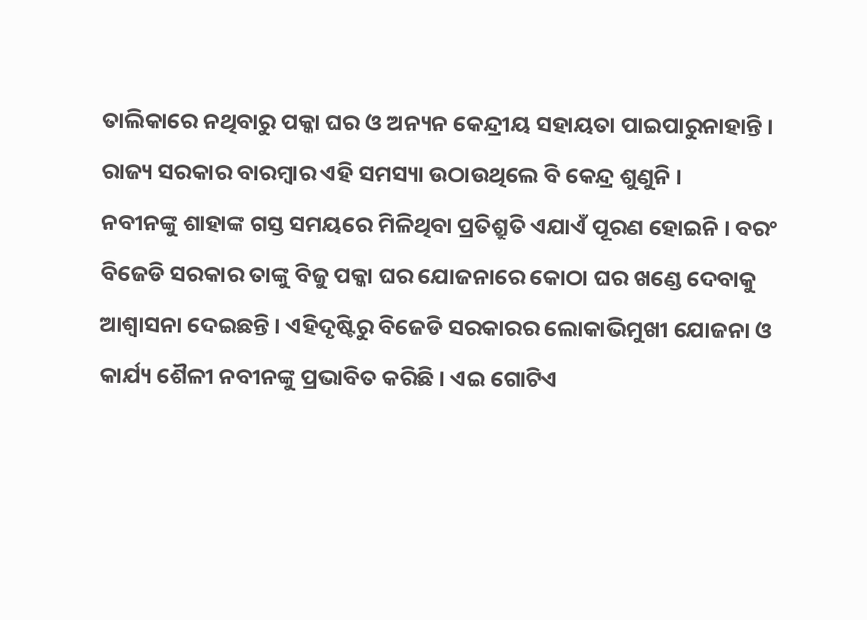ତାଲିକାରେ ନଥିବାରୁ ପକ୍କା ଘର ଓ ଅନ୍ୟନ କେନ୍ଦ୍ରୀୟ ସହାୟତା ପାଇପାରୁନାହାନ୍ତି । ରାଜ୍ୟ ସରକାର ବାରମ୍ବାର ଏହି ସମସ୍ୟା ଉଠାଉଥିଲେ ବି କେନ୍ଦ୍ର ଶୁଣୁନି ।
ନବୀନଙ୍କୁ ଶାହାଙ୍କ ଗସ୍ତ ସମୟରେ ମିଳିଥିବା ପ୍ରତିଶ୍ରୁତି ଏଯାଏଁ ପୂରଣ ହୋଇନି । ବରଂ ବିଜେଡି ସରକାର ତାଙ୍କୁ ବିଜୁ ପକ୍କା ଘର ଯୋଜନାରେ କୋଠା ଘର ଖଣ୍ଡେ ଦେବାକୁ ଆଶ୍ୱାସନା ଦେଇଛନ୍ତି । ଏହିଦୃଷ୍ଟିରୁ ବିଜେଡି ସରକାରର ଲୋକାଭିମୁଖୀ ଯୋଜନା ଓ କାର୍ଯ୍ୟ ଶୈଳୀ ନବୀନଙ୍କୁ ପ୍ରଭାବିତ କରିଛି । ଏଇ ଗୋଟିଏ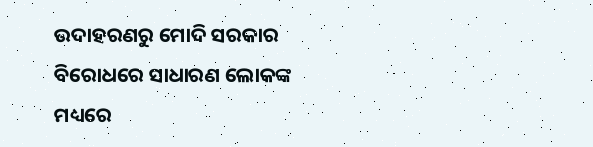ଉଦାହରଣରୁ ମୋଦି ସରକାର ବିରୋଧରେ ସାଧାରଣ ଲୋକଙ୍କ ମଧ୍ୟରେ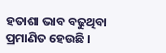ହତାଶା ଭାବ ବଢୁଥିବା ପ୍ରମାଣିତ ହେଉଛି ।